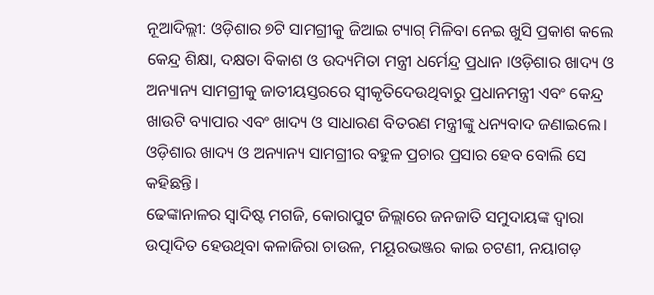ନୂଆଦିଲ୍ଲୀ: ଓଡ଼ିଶାର ୭ଟି ସାମଗ୍ରୀକୁ ଜିଆଇ ଟ୍ୟାଗ୍ ମିଳିବା ନେଇ ଖୁସି ପ୍ରକାଶ କଲେ କେନ୍ଦ୍ର ଶିକ୍ଷା, ଦକ୍ଷତା ବିକାଶ ଓ ଉଦ୍ୟମିତା ମନ୍ତ୍ରୀ ଧର୍ମେନ୍ଦ୍ର ପ୍ରଧାନ ।ଓଡ଼ିଶାର ଖାଦ୍ୟ ଓ ଅନ୍ୟାନ୍ୟ ସାମଗ୍ରୀକୁ ଜାତୀୟସ୍ତରରେ ସ୍ୱୀକୃତିଦେଉଥିବାରୁ ପ୍ରଧାନମନ୍ତ୍ରୀ ଏବଂ କେନ୍ଦ୍ର ଖାଉଟି ବ୍ୟାପାର ଏବଂ ଖାଦ୍ୟ ଓ ସାଧାରଣ ବିତରଣ ମନ୍ତ୍ରୀଙ୍କୁ ଧନ୍ୟବାଦ ଜଣାଇଲେ। ଓଡ଼ିଶାର ଖାଦ୍ୟ ଓ ଅନ୍ୟାନ୍ୟ ସାମଗ୍ରୀର ବହୁଳ ପ୍ରଚାର ପ୍ରସାର ହେବ ବୋଲି ସେ କହିଛନ୍ତି।
ଢେଙ୍କାନାଳର ସ୍ୱାଦିଷ୍ଟ ମଗଜି, କୋରାପୁଟ ଜିଲ୍ଲାରେ ଜନଜାତି ସମୁଦାୟଙ୍କ ଦ୍ୱାରା ଉତ୍ପାଦିତ ହେଉଥିବା କଳାଜିରା ଚାଉଳ, ମୟୂରଭଞ୍ଜର କାଇ ଚଟଣୀ, ନୟାଗଡ଼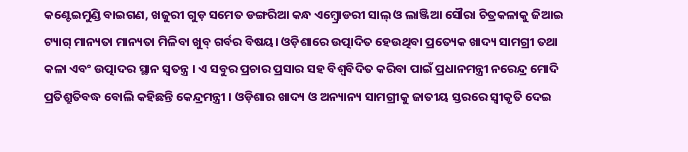କଣ୍ଟେଇମୁଣ୍ଡି ବାଇଗଣ, ଖଜୁରୀ ଗୁଡ଼ ସମେତ ଡଙ୍ଗରିଆ କନ୍ଧ ଏମ୍ବ୍ରୋଡରୀ ସାଲ୍ ଓ ଲାଞ୍ଜିଆ ସୌରା ଚିତ୍ରକଳାକୁ ଜିଆଇ ଟ୍ୟାଗ୍ ମାନ୍ୟତା ମାନ୍ୟତା ମିଳିବା ଖୁବ୍ ଗର୍ବର ବିଷୟ। ଓଡ଼ିଶାରେ ଉତ୍ପାଦିତ ହେଉଥିବା ପ୍ରତ୍ୟେକ ଖାଦ୍ୟ ସାମଗ୍ରୀ ତଥା କଳା ଏବଂ ଉତ୍ପାଦର ସ୍ଥାନ ସ୍ୱତନ୍ତ୍ର । ଏ ସବୁର ପ୍ରଚାର ପ୍ରସାର ସହ ବିଶ୍ୱବିଦିତ କରିବା ପାଇଁ ପ୍ରଧାନମନ୍ତ୍ରୀ ନରେନ୍ଦ୍ର ମୋଦି ପ୍ରତିଶ୍ରୁତିବଦ୍ଧ ବୋଲି କହିଛନ୍ତି କେନ୍ଦ୍ରମନ୍ତ୍ରୀ । ଓଡ଼ିଶାର ଖାଦ୍ୟ ଓ ଅନ୍ୟାନ୍ୟ ସାମଗ୍ରୀକୁ ଜାତୀୟ ସ୍ତରରେ ସ୍ୱୀକୃତି ଦେଇ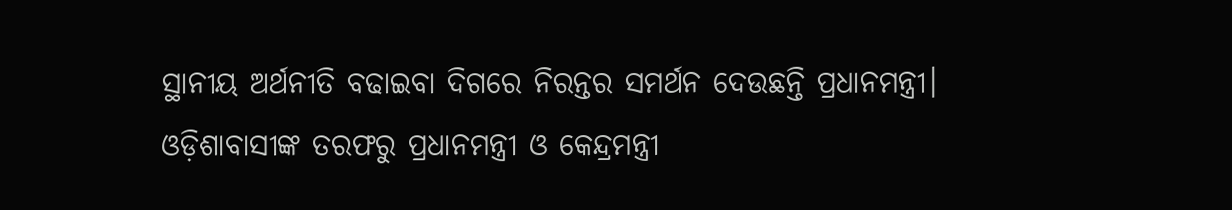ସ୍ଥାନୀୟ ଅର୍ଥନୀତି ବଢାଇବା ଦିଗରେ ନିରନ୍ତର ସମର୍ଥନ ଦେଉଛନ୍ତି ପ୍ରଧାନମନ୍ତ୍ରୀ। ଓଡ଼ିଶାବାସୀଙ୍କ ତରଫରୁ ପ୍ରଧାନମନ୍ତ୍ରୀ ଓ କେନ୍ଦ୍ରମନ୍ତ୍ରୀ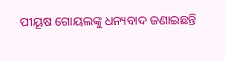ପୀୟୂଷ ଗୋୟଲଙ୍କୁ ଧନ୍ୟବାଦ ଜଣାଇଛନ୍ତି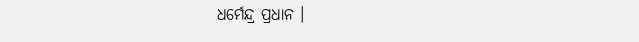ଧର୍ମେନ୍ଦ୍ର ପ୍ରଧାନ ।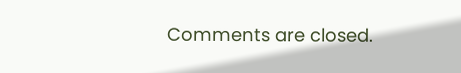Comments are closed.